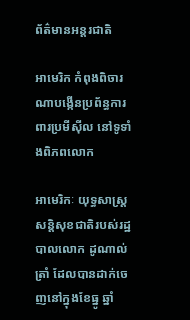ព័ត៌មានអន្តរជាតិ

អាមេរិក កំពុងពិចារណាបង្កើនប្រព័ន្ធការពារប្រមីស៊ីល នៅទូទាំងពិភពលោក

អាមេរិកៈ យុទ្ធសាស្ត្រសន្តិសុខជាតិរបស់រដ្ឋបាលលោក ដូណាល់ ត្រាំ ដែលបានដាក់ចេញនៅក្នុងខែធ្នូ ឆ្នាំ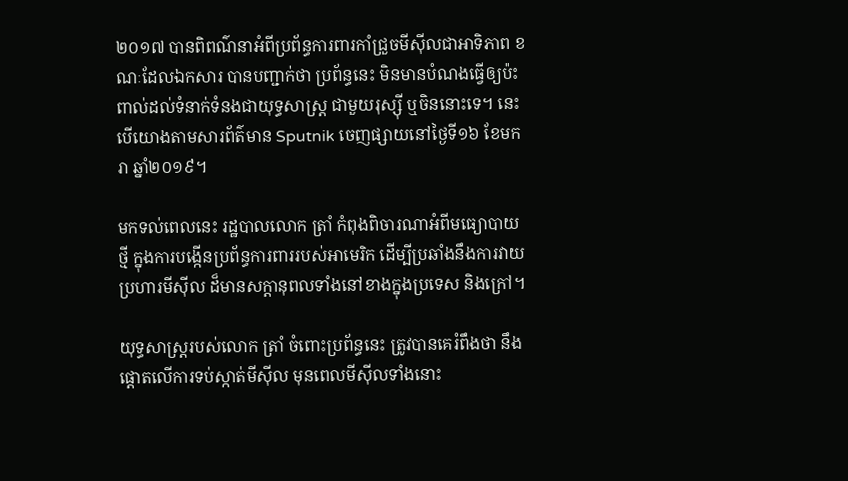២០១៧ បានពិពណ៌នាអំពីប្រព័ន្ធការពារកាំជ្រួចមីស៊ីលជាអាទិភាព ខណៈដែលឯកសារ បានបញ្ជាក់ថា ប្រព័ន្ធនេះ មិនមានបំណងធ្វើឲ្យប៉ះពាល់ដល់ទំនាក់ទំនងជាយុទ្ធសាស្ត្រ ជាមួយរុស្ស៊ី ឬចិននោះទេ។ នេះបើយោងតាមសារព័ត៌មាន Sputnik ចេញផ្សាយនៅថ្ងៃទី១៦ ខែមករា ឆ្នាំ២០១៩។

មកទល់ពេលនេះ រដ្ឋបាលលោក ត្រាំ កំពុងពិចារណាអំពីមធ្យោបាយថ្មី ក្នុងការបង្កើនប្រព័ន្ធការពាររបស់អាមេរិក ដើម្បីប្រឆាំងនឹងការវាយប្រហារមីស៊ីល ដ៏មានសក្តានុពលទាំងនៅខាងក្នុងប្រទេស និងក្រៅ។

យុទ្ធសាស្ត្ររបស់លោក ត្រាំ ចំពោះប្រព័ន្ធនេះ ត្រូវបានគេរំពឹងថា នឹងផ្តោតលើការទប់ស្កាត់មីស៊ីល មុនពេលមីស៊ីលទាំងនោះ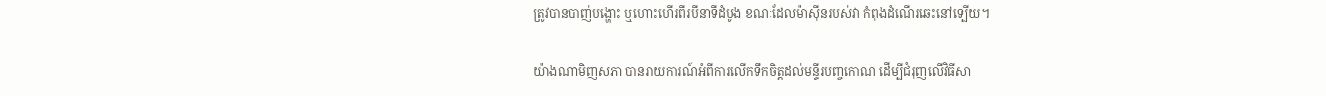ត្រូវបានបាញ់បង្ហោះ ឬហោះហើរពីរបីនាទីដំបូង ខណៈដែលម៉ាស៊ីនរបស់វា កំពុងដំណើរឆេះនៅទ្បើយ។

យ៉ាងណាមិញសភា បានរាយការណ៍អំពីការលើកទឹកចិត្តដល់មន្ទីរបញ្ចកោណ ដើម្បីជំរុញលើវិធីសា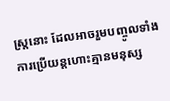ស្រ្តនោះ ដែលអាចរួមបញ្ចូលទាំងការប្រើយន្តហោះគ្មានមនុស្ស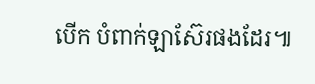បើក បំពាក់ឡាស៊ែរផងដែរ៕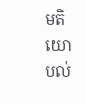មតិយោបល់